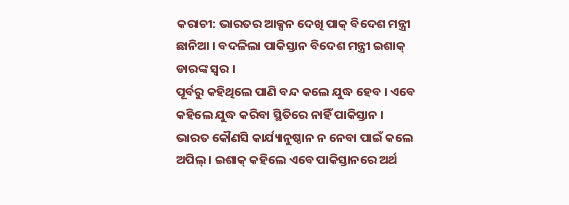କରାଚୀ: ଭାରତର ଆକ୍ସନ ଦେଖି ପାକ୍ ବିଦେଶ ମନ୍ତ୍ରୀ ଛାନିଆ । ବଦଳିଲା ପାକିସ୍ତାନ ବିଦେଶ ମନ୍ତ୍ରୀ ଇଶାକ୍ ଡାରଙ୍କ ସ୍ୱର ।
ପୂର୍ବରୁ କହିଥିଲେ ପାଣି ବନ୍ଦ କଲେ ଯୁଦ୍ଧ ହେବ । ଏବେ କହିଲେ ଯୁଦ୍ଧ କରିବା ସ୍ଥିତିରେ ନାହିଁ ପାକିସ୍ତାନ ।
ଭାରତ କୌଣସି କାର୍ଯ୍ୟାନୁଷ୍ଠାନ ନ ନେବା ପାଇଁ କଲେ ଅପିଲ୍ । ଇଶାକ୍ କହିଲେ ଏବେ ପାକିସ୍ତାନରେ ଅର୍ଥ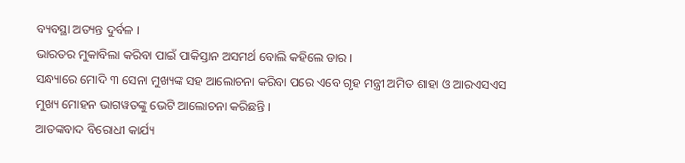ବ୍ୟବସ୍ଥା ଅତ୍ୟନ୍ତ ଦୁର୍ବଳ ।
ଭାରତର ମୁକାବିଲା କରିବା ପାଇଁ ପାକିସ୍ତାନ ଅସମର୍ଥ ବୋଲି କହିଲେ ଡାର ।
ସନ୍ଧ୍ୟାରେ ମୋଦି ୩ ସେନା ମୁଖ୍ୟଙ୍କ ସହ ଆଲୋଚନା କରିବା ପରେ ଏବେ ଗୃହ ମନ୍ତ୍ରୀ ଅମିତ ଶାହା ଓ ଆରଏସଏସ ମୁଖ୍ୟ ମୋହନ ଭାଗୱତଙ୍କୁ ଭେଟି ଆଲୋଚନା କରିଛନ୍ତି ।
ଆତଙ୍କବାଦ ବିରୋଧୀ କାର୍ଯ୍ୟ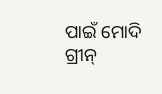ପାଇଁ ମୋଦି ଗ୍ରୀନ୍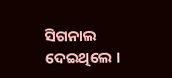ସିଗନାଲ ଦେଇଥିଲେ ।